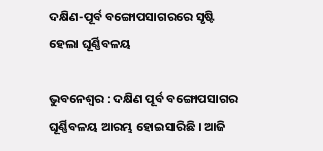ଦକ୍ଷିଣ-ପୂର୍ବ ବଙ୍ଗୋପସାଗରରେ ସୃଷ୍ଟି ହେଲା ଘୂର୍ଣ୍ଣିବଳୟ

ଭୁବନେଶ୍ୱର : ଦକ୍ଷିଣ ପୂର୍ବ ବଙ୍ଗୋପସାଗର ଘୂର୍ଣ୍ଣିବଳୟ ଆରମ୍ଭ ହୋଇସାରିଛି । ଆଜି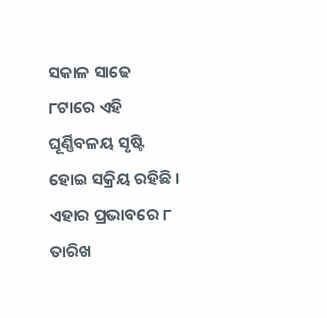ସକାଳ ସାଢେ ୮ଟାରେ ଏହି ଘୂର୍ଣ୍ଣିବଳୟ ସୃଷ୍ଟି ହୋଇ ସକ୍ରିୟ ରହିଛି । ଏହାର ପ୍ରଭାବରେ ୮ ତାରିଖ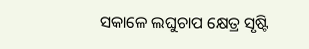ସକାଳେ ଲଘୁଚାପ କ୍ଷେତ୍ର ସୃଷ୍ଟି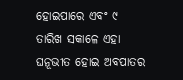ହୋଇପାରେ ଏବଂ ୯ ତାରିଖ ସକାଳେ ଏହା ଘନୂଭୀତ ହୋଇ ଅବପାତର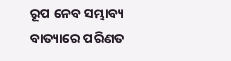ରୂପ ନେବ ସମ୍ଭାବ୍ୟ ବାତ୍ୟାରେ ପରିଣତ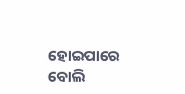ହୋଇପାରେ ବୋଲି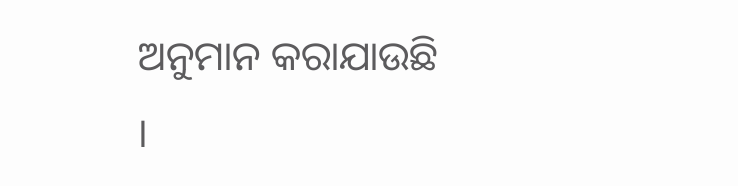ଅନୁମାନ କରାଯାଉଛି ।